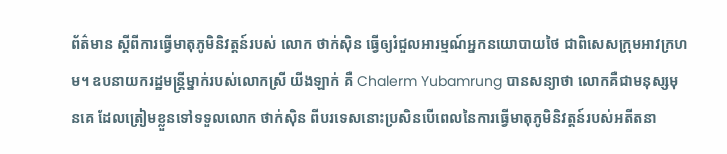ព័ត៌មាន ស្ដីពីការធ្វើមាតុភូមិនិវត្តន៍របស់ លោក ថាក់ស៊ិន ធ្វើឲ្យរំជួលអារម្មណ៍អ្នកនយោបាយថៃ ជាពិសេសក្រុមអាវក្រហម។ ឧបនាយករដ្ឋមន្រ្តីម្នាក់របស់លោកស្រី យីងឡាក់ គឺ Chalerm Yubamrung បានសន្យាថា លោកគឺជាមនុស្សមុនគេ ដែលត្រៀមខ្លួនទៅទទួលលោក ថាក់ស៊ិន ពីបរទេសនោះប្រសិនបើពេលនៃការធ្វើមាតុភូមិនិវត្តន៍របស់អតីតនា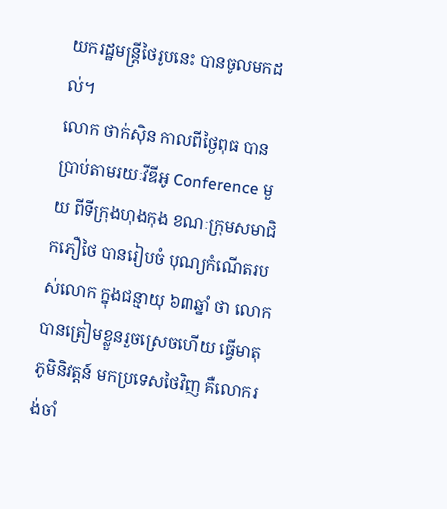យករដ្ឋមន្ត្រីថៃរូបនេះ បានចូលមកដល់។
លោក ថាក់ស៊ិន កាលពីថ្ងៃពុធ បានប្រាប់តាមរយៈវីឌីអូ Conference មួយ ពីទីក្រុងហុងកុង ខណៈក្រុមសមាជិកភឿថៃ បានរៀបចំ បុណ្យកំណើតរបស់លោក ក្នុងជន្មាយុ ៦៣ឆ្នាំ ថា លោកបានត្រៀមខ្លួនរួចស្រេចហើយ ធ្វើមាតុភូមិនិវត្តន៍ មកប្រទេសថៃវិញ គឺលោករង់ចាំ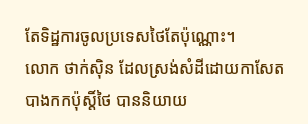តែទិដ្ឋការចូលប្រទេសថៃតែប៉ុណ្ណោះ។
លោក ថាក់ស៊ិន ដែលស្រង់សំដីដោយកាសែតបាងកកប៉ុស្តិ៍ថៃ បាននិយាយ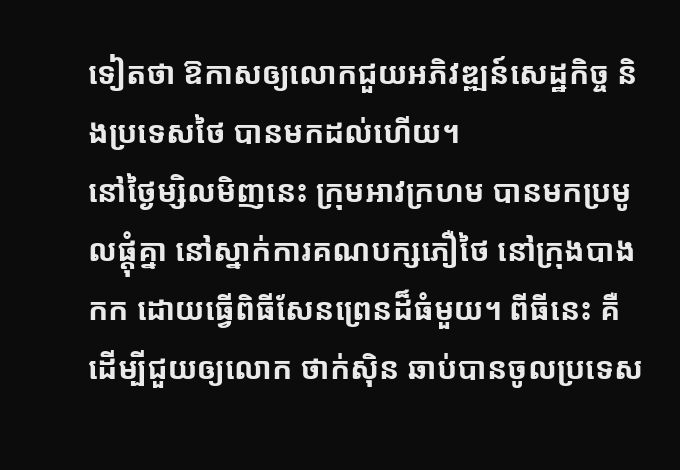ទៀតថា ឱកាសឲ្យលោកជួយអភិវឌ្ឍន៍សេដ្ឋកិច្ច និងប្រទេសថៃ បានមកដល់ហើយ។
នៅថ្ងៃម្សិលមិញនេះ ក្រុមអាវក្រហម បានមកប្រមូលផ្ដុំគ្នា នៅស្នាក់ការគណបក្សភឿថៃ នៅក្រុងបាងកក ដោយធ្វើពិធីសែនព្រេនដ៏ធំមួយ។ ពីធីនេះ គឺ ដើម្បីជួយឲ្យលោក ថាក់ស៊ិន ឆាប់បានចូលប្រទេស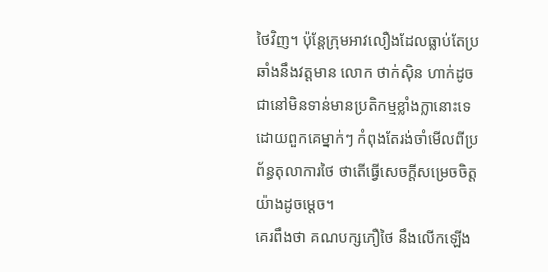ថៃវិញ។ ប៉ុន្តែក្រុមអាវលឿងដែលធ្លាប់តែប្រឆាំងនឹងវត្តមាន លោក ថាក់ស៊ិន ហាក់ដូចជានៅមិនទាន់មានប្រតិកម្មខ្លាំងក្លានោះទេ ដោយពួកគេម្នាក់ៗ កំពុងតែរង់ចាំមើលពីប្រព័ន្ធតុលាការថៃ ថាតើធ្វើសេចក្ដីសម្រេចចិត្តយ៉ាងដូចម្ដេច។
គេរពឹងថា គណបក្សភឿថៃ នឹងលើកឡើង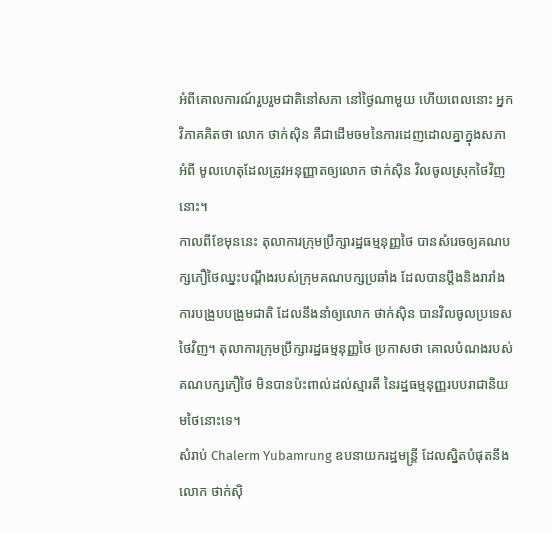អំពីគោលការណ៍រួបរួមជាតិនៅសភា នៅថ្ងៃណាមួយ ហើយពេលនោះ អ្នកវិភាគគិតថា លោក ថាក់ស៊ិន គឺជាដើមចមនៃការដេញដោលគ្នាក្នុងសភា អំពី មូលហេតុដែលត្រូវអនុញ្ញាតឲ្យលោក ថាក់ស៊ិន វិលចូលស្រុកថៃវិញនោះ។
កាលពីខែមុននេះ តុលាការក្រុមប្រឹក្សារដ្ឋធម្មនុញ្ញថៃ បានសំរេចឲ្យគណបក្សភឿថៃឈ្នះបណ្ដឹងរបស់ក្រុមគណបក្សប្រឆាំង ដែលបានប្ដឹងនិងរារាំងការបង្រួបបង្រួមជាតិ ដែលនឹងនាំឲ្យលោក ថាក់ស៊ិន បានវិលចូលប្រទេសថៃវិញ។ តុលាការក្រុមប្រឹក្សារដ្ឋធម្មនុញ្ញថៃ ប្រកាសថា គោលបំណងរបស់គណបក្សភឿថៃ មិនបានប៉ះពាល់ដល់ស្មារតី នៃរដ្ឋធម្មនុញ្ញរបបរាជានិយមថៃនោះទេ។
សំរាប់ Chalerm Yubamrung ឧបនាយករដ្ឋមន្ត្រី ដែលស្និតបំផុតនឹងលោក ថាក់ស៊ិ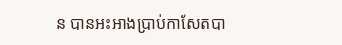ន បានអះអាងប្រាប់កាសែតបា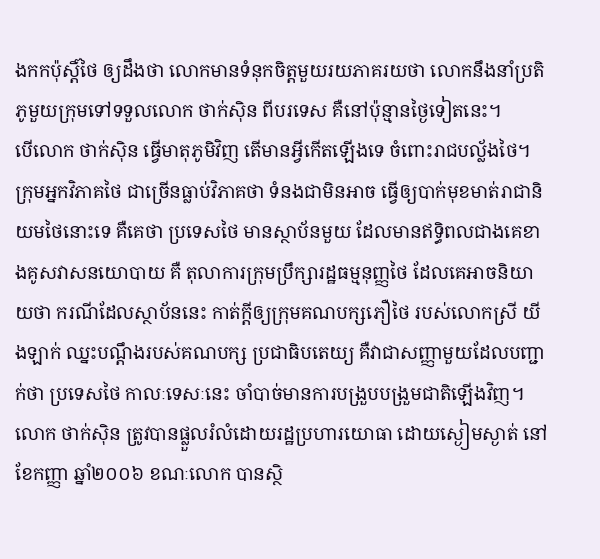ងកកប៉ុស្តិ៍ថៃ ឲ្យដឹងថា លោកមានទំនុកចិត្តមួយរយភាគរយថា លោកនឹងនាំប្រតិភូមួយកុ្រមទៅទទួលលោក ថាក់ស៊ិន ពីបរទេស គឺនៅប៉ុន្មានថ្ងៃទៀតនេះ។
បើលោក ថាក់ស៊ិន ធ្វើមាតុភូមិវិញ តើមានអ្វីកើតឡើងទេ ចំពោះរាជបល្ល័ងថៃ។ ក្រុមអ្នកវិភាគថៃ ជាច្រើនធ្លាប់វិភាគថា ទំនងជាមិនអាច ធ្វើឲ្យបាក់មុខមាត់រាជានិយមថៃនោះទេ គឺគេថា ប្រទេសថៃ មានស្ថាប័នមួយ ដែលមានឥទិ្ធពលជាងគេខាងគូសវាសនយោបាយ គឺ តុលាការក្រុមប្រឹក្សារដ្ឋធម្មនុញ្ញថៃ ដែលគេអាចនិយាយថា ករណីដែលស្ថាប័ននេះ កាត់ក្ដីឲ្យក្រុមគណបក្សភឿថៃ របស់លោកស្រី យីងឡាក់ ឈ្នះបណ្ដឹងរបស់គណបក្ស ប្រជាធិបតេយ្យ គឺវាជាសញ្ញាមួយដែលបញ្ជាក់ថា ប្រទេសថៃ កាលៈទេសៈនេះ ចាំបាច់មានការបង្រួបបង្រួមជាតិឡើងវិញ។
លោក ថាក់ស៊ិន ត្រូវបានផ្លួលរំលំដោយរដ្ឋប្រហារយោធា ដោយស្ងៀមស្ងាត់ នៅខែកញ្ញា ឆ្នាំ២០០៦ ខណៈលោក បានស្ថិ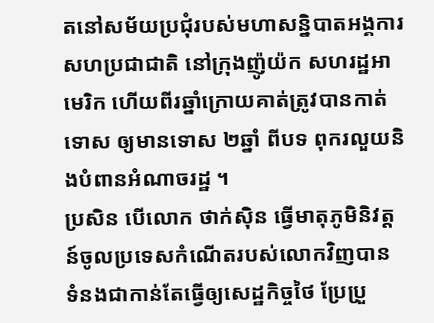តនៅសម័យប្រជុំរបស់មហាសន្និបាតអង្គការសហប្រជាជាតិ នៅក្រុងញ៉ូយ៉ក សហរដ្ឋអាមេរិក ហើយពីរឆ្នាំក្រោយគាត់ត្រូវបានកាត់ទោស ឲ្យមានទោស ២ឆ្នាំ ពីបទ ពុករលួយនិងបំពានអំណាចរដ្ឋ ។
ប្រសិន បើលោក ថាក់ស៊ិន ធ្វើមាតុភូមិនិវត្តន៍ចូលប្រទេសកំណើតរបស់លោកវិញបាន ទំនងជាកាន់តែធ្វើឲ្យសេដ្ឋកិច្ចថៃ ប្រែប្រួ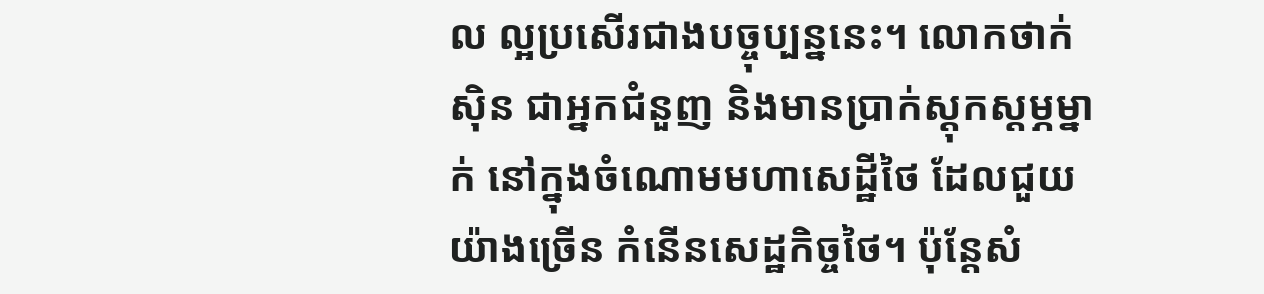ល ល្អប្រសើរជាងបច្ចុប្បន្ននេះ។ លោកថាក់ស៊ិន ជាអ្នកជំនួញ និងមានប្រាក់ស្ដុកស្ដម្ភម្នាក់ នៅក្នុងចំណោមមហាសេដ្ឋីថៃ ដែលជួយយ៉ាងច្រើន កំនើនសេដ្ឋកិច្ចថៃ។ ប៉ុន្តែសំ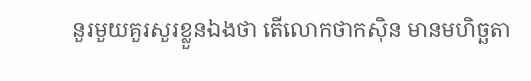នួរមួយគួរសួរខ្លួនឯងថា តើលោកថាកស៊ិន មានមហិច្ឆតា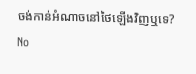ចង់កាន់អំណាចនៅថៃឡើងវិញឬទេ?
No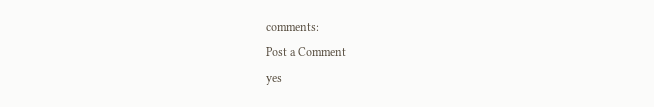comments:
Post a Comment
yes